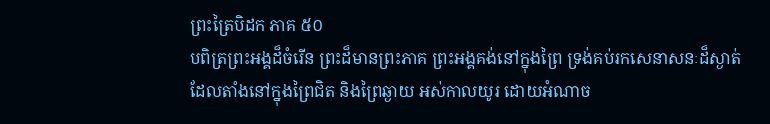ព្រះត្រៃបិដក ភាគ ៥០
បពិត្រព្រះអង្គដ៏ចំរើន ព្រះដ៏មានព្រះភាគ ព្រះអង្គគង់នៅក្នុងព្រៃ ទ្រង់គប់រកសេនាសនៈដ៏ស្ងាត់ ដែលតាំងនៅក្នុងព្រៃជិត និងព្រៃឆ្ងាយ អស់កាលយូរ ដោយអំណាច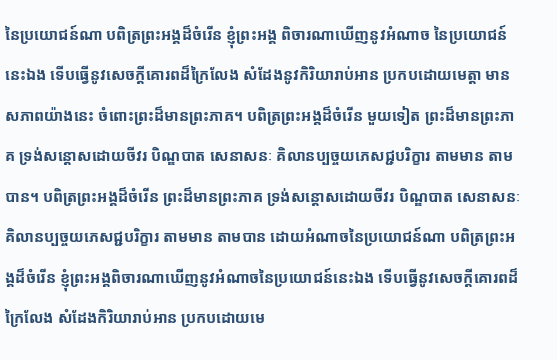នៃប្រយោជន៍ណា បពិត្រព្រះអង្គដ៏ចំរើន ខ្ញុំព្រះអង្គ ពិចារណាឃើញនូវអំណាច នៃប្រយោជន៍នេះឯង ទើបធ្វើនូវសេចក្តីគោរពដ៏ក្រៃលែង សំដែងនូវកិរិយារាប់អាន ប្រកបដោយមេត្តា មានសភាពយ៉ាងនេះ ចំពោះព្រះដ៏មានព្រះភាគ។ បពិត្រព្រះអង្គដ៏ចំរើន មួយទៀត ព្រះដ៏មានព្រះភាគ ទ្រង់សន្តោសដោយចីវរ បិណ្ឌបាត សេនាសនៈ គិលានប្បច្ចយភេសជ្ជបរិក្ខារ តាមមាន តាមបាន។ បពិត្រព្រះអង្គដ៏ចំរើន ព្រះដ៏មានព្រះភាគ ទ្រង់សន្តោសដោយចីវរ បិណ្ឌបាត សេនាសនៈ គិលានប្បច្ចយភេសជ្ជបរិក្ខារ តាមមាន តាមបាន ដោយអំណាចនៃប្រយោជន៍ណា បពិត្រព្រះអង្គដ៏ចំរើន ខ្ញុំព្រះអង្គពិចារណាឃើញនូវអំណាចនៃប្រយោជន៍នេះឯង ទើបធ្វើនូវសេចក្តីគោរពដ៏ក្រៃលែង សំដែងកិរិយារាប់អាន ប្រកបដោយមេ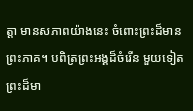ត្តា មានសភាពយ៉ាងនេះ ចំពោះព្រះដ៏មានព្រះភាគ។ បពិត្រព្រះអង្គដ៏ចំរើន មួយទៀត ព្រះដ៏មា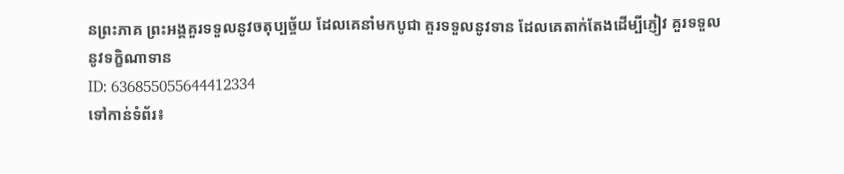នព្រះភាគ ព្រះអង្គគួរទទួលនូវចតុប្បច្ច័យ ដែលគេនាំមកបូជា គួរទទួលនូវទាន ដែលគេតាក់តែងដើម្បីភ្ញៀវ គួរទទួលនូវទក្ខិណាទាន
ID: 636855055644412334
ទៅកាន់ទំព័រ៖